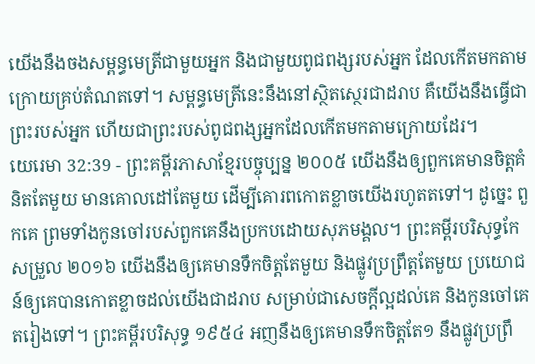យើងនឹងចងសម្ពន្ធមេត្រីជាមួយអ្នក និងជាមួយពូជពង្សរបស់អ្នក ដែលកើតមកតាមក្រោយគ្រប់តំណតទៅ។ សម្ពន្ធមេត្រីនេះនឹងនៅស្ថិតស្ថេរជាដរាប គឺយើងនឹងធ្វើជាព្រះរបស់អ្នក ហើយជាព្រះរបស់ពូជពង្សអ្នកដែលកើតមកតាមក្រោយដែរ។
យេរេមា 32:39 - ព្រះគម្ពីរភាសាខ្មែរបច្ចុប្បន្ន ២០០៥ យើងនឹងឲ្យពួកគេមានចិត្តគំនិតតែមួយ មានគោលដៅតែមួយ ដើម្បីគោរពកោតខ្លាចយើងរហូតតទៅ។ ដូច្នេះ ពួកគេ ព្រមទាំងកូនចៅរបស់ពួកគេនឹងប្រកបដោយសុភមង្គល។ ព្រះគម្ពីរបរិសុទ្ធកែសម្រួល ២០១៦ យើងនឹងឲ្យគេមានទឹកចិត្តតែមួយ និងផ្លូវប្រព្រឹត្តតែមួយ ប្រយោជន៍ឲ្យគេបានកោតខ្លាចដល់យើងជាដរាប សម្រាប់ជាសេចក្ដីល្អដល់គេ និងកូនចៅគេតរៀងទៅ។ ព្រះគម្ពីរបរិសុទ្ធ ១៩៥៤ អញនឹងឲ្យគេមានទឹកចិត្តតែ១ នឹងផ្លូវប្រព្រឹ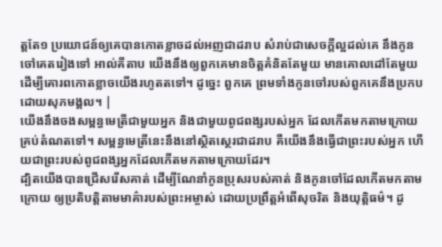ត្តតែ១ ប្រយោជន៍ឲ្យគេបានកោតខ្លាចដល់អញជាដរាប សំរាប់ជាសេចក្ដីល្អដល់គេ នឹងកូនចៅគេតរៀងទៅ អាល់គីតាប យើងនឹងឲ្យពួកគេមានចិត្តគំនិតតែមួយ មានគោលដៅតែមួយ ដើម្បីគោរពកោតខ្លាចយើងរហូតតទៅ។ ដូច្នេះ ពួកគេ ព្រមទាំងកូនចៅរបស់ពួកគេនឹងប្រកបដោយសុភមង្គល។ |
យើងនឹងចងសម្ពន្ធមេត្រីជាមួយអ្នក និងជាមួយពូជពង្សរបស់អ្នក ដែលកើតមកតាមក្រោយគ្រប់តំណតទៅ។ សម្ពន្ធមេត្រីនេះនឹងនៅស្ថិតស្ថេរជាដរាប គឺយើងនឹងធ្វើជាព្រះរបស់អ្នក ហើយជាព្រះរបស់ពូជពង្សអ្នកដែលកើតមកតាមក្រោយដែរ។
ដ្បិតយើងបានជ្រើសរើសគាត់ ដើម្បីណែនាំកូនប្រុសរបស់គាត់ និងកូនចៅដែលកើតមកតាមក្រោយ ឲ្យប្រតិបត្តិតាមមាគ៌ារបស់ព្រះអម្ចាស់ ដោយប្រព្រឹត្តអំពើសុចរិត និងយុត្តិធម៌។ ដូ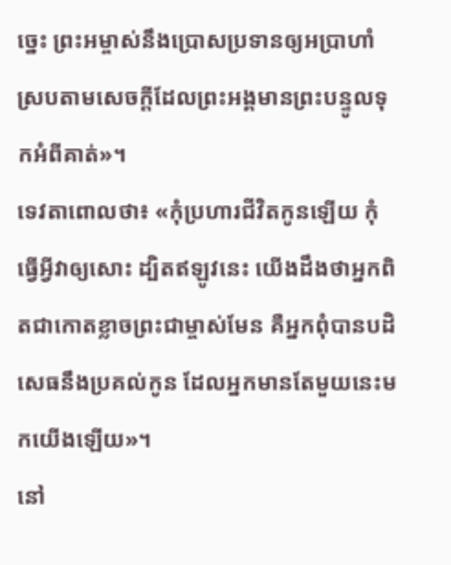ច្នេះ ព្រះអម្ចាស់នឹងប្រោសប្រទានឲ្យអប្រាហាំ ស្របតាមសេចក្ដីដែលព្រះអង្គមានព្រះបន្ទូលទុកអំពីគាត់»។
ទេវតាពោលថា៖ «កុំប្រហារជីវិតកូនឡើយ កុំធ្វើអ្វីវាឲ្យសោះ ដ្បិតឥឡូវនេះ យើងដឹងថាអ្នកពិតជាកោតខ្លាចព្រះជាម្ចាស់មែន គឺអ្នកពុំបានបដិសេធនឹងប្រគល់កូន ដែលអ្នកមានតែមួយនេះមកយើងឡើយ»។
នៅ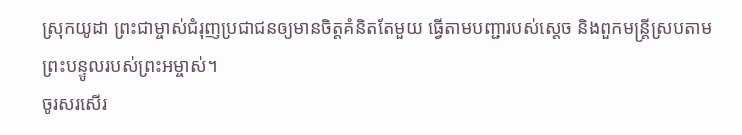ស្រុកយូដា ព្រះជាម្ចាស់ជំរុញប្រជាជនឲ្យមានចិត្តគំនិតតែមួយ ធ្វើតាមបញ្ជារបស់ស្ដេច និងពួកមន្ត្រីស្របតាមព្រះបន្ទូលរបស់ព្រះអម្ចាស់។
ចូរសរសើរ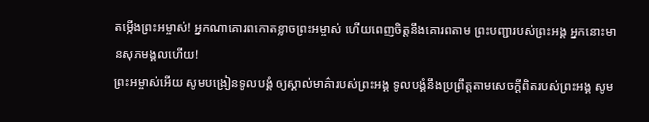តម្កើងព្រះអម្ចាស់! អ្នកណាគោរពកោតខ្លាចព្រះអម្ចាស់ ហើយពេញចិត្តនឹងគោរពតាម ព្រះបញ្ជារបស់ព្រះអង្គ អ្នកនោះមានសុភមង្គលហើយ!
ព្រះអម្ចាស់អើយ សូមបង្រៀនទូលបង្គំ ឲ្យស្គាល់មាគ៌ារបស់ព្រះអង្គ ទូលបង្គំនឹងប្រព្រឹត្តតាមសេចក្ដីពិតរបស់ព្រះអង្គ សូម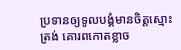ប្រទានឲ្យទូលបង្គំមានចិត្តស្មោះត្រង់ គោរពកោតខ្លាច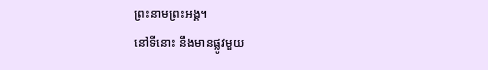ព្រះនាមព្រះអង្គ។
នៅទីនោះ នឹងមានផ្លូវមួយ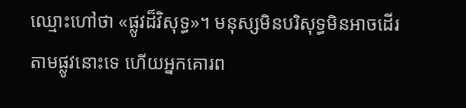ឈ្មោះហៅថា «ផ្លូវដ៏វិសុទ្ធ»។ មនុស្សមិនបរិសុទ្ធមិនអាចដើរតាមផ្លូវនោះទេ ហើយអ្នកគោរព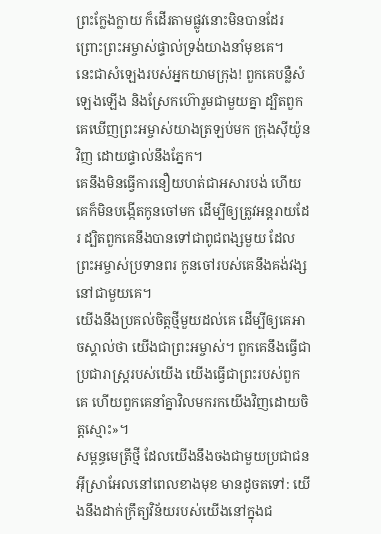ព្រះក្លែងក្លាយ ក៏ដើរតាមផ្លូវនោះមិនបានដែរ ព្រោះព្រះអម្ចាស់ផ្ទាល់ទ្រង់យាងនាំមុខគេ។
នេះជាសំឡេងរបស់អ្នកយាមក្រុង! ពួកគេបន្លឺសំឡេងឡើង និងស្រែកហ៊ោរួមជាមួយគ្នា ដ្បិតពួកគេឃើញព្រះអម្ចាស់យាងត្រឡប់មក ក្រុងស៊ីយ៉ូនវិញ ដោយផ្ទាល់នឹងភ្នែក។
គេនឹងមិនធ្វើការនឿយហត់ជាអសារបង់ ហើយគេក៏មិនបង្កើតកូនចៅមក ដើម្បីឲ្យត្រូវអន្តរាយដែរ ដ្បិតពួកគេនឹងបានទៅជាពូជពង្សមួយ ដែលព្រះអម្ចាស់ប្រទានពរ កូនចៅរបស់គេនឹងគង់វង្សនៅជាមួយគេ។
យើងនឹងប្រគល់ចិត្តថ្មីមួយដល់គេ ដើម្បីឲ្យគេអាចស្គាល់ថា យើងជាព្រះអម្ចាស់។ ពួកគេនឹងធ្វើជាប្រជារាស្ត្ររបស់យើង យើងធ្វើជាព្រះរបស់ពួកគេ ហើយពួកគេនាំគ្នាវិលមករកយើងវិញដោយចិត្តស្មោះ»។
សម្ពន្ធមេត្រីថ្មី ដែលយើងនឹងចងជាមួយប្រជាជនអ៊ីស្រាអែលនៅពេលខាងមុខ មានដូចតទៅ: យើងនឹងដាក់ក្រឹត្យវិន័យរបស់យើងនៅក្នុងជ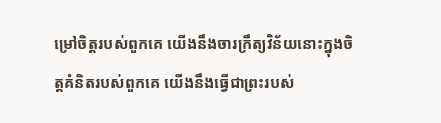ម្រៅចិត្តរបស់ពួកគេ យើងនឹងចារក្រឹត្យវិន័យនោះក្នុងចិត្តគំនិតរបស់ពួកគេ យើងនឹងធ្វើជាព្រះរបស់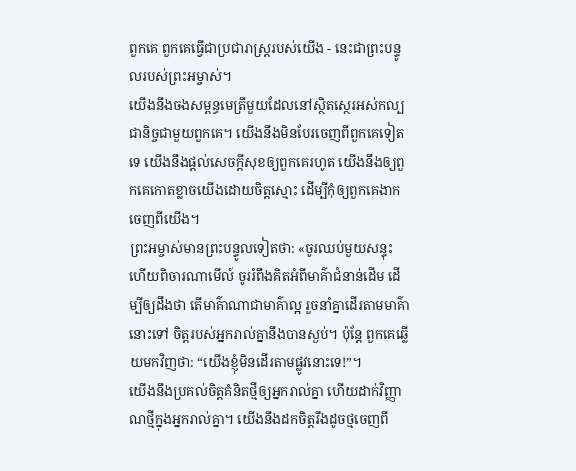ពួកគេ ពួកគេធ្វើជាប្រជារាស្ត្ររបស់យើង - នេះជាព្រះបន្ទូលរបស់ព្រះអម្ចាស់។
យើងនឹងចងសម្ពន្ធមេត្រីមួយដែលនៅស្ថិតស្ថេរអស់កល្បជានិច្ចជាមួយពួកគេ។ យើងនឹងមិនបែរចេញពីពួកគេទៀតទេ យើងនឹងផ្ដល់សេចក្ដីសុខឲ្យពួកគេរហូត យើងនឹងឲ្យពួកគេកោតខ្លាចយើងដោយចិត្តស្មោះ ដើម្បីកុំឲ្យពួកគេងាកចេញពីយើង។
ព្រះអម្ចាស់មានព្រះបន្ទូលទៀតថា: «ចូរឈប់មួយសន្ទុះ ហើយពិចារណាមើល៍ ចូររំពឹងគិតអំពីមាគ៌ាជំនាន់ដើម ដើម្បីឲ្យដឹងថា តើមាគ៌ាណាជាមាគ៌ាល្អ រួចនាំគ្នាដើរតាមមាគ៌ានោះទៅ ចិត្តរបស់អ្នករាល់គ្នានឹងបានស្ងប់។ ប៉ុន្តែ ពួកគេឆ្លើយមកវិញថា: “យើងខ្ញុំមិនដើរតាមផ្លូវនោះទេ!”។
យើងនឹងប្រគល់ចិត្តគំនិតថ្មីឲ្យអ្នករាល់គ្នា ហើយដាក់វិញ្ញាណថ្មីក្នុងអ្នករាល់គ្នា។ យើងនឹងដកចិត្តរឹងដូចថ្មចេញពី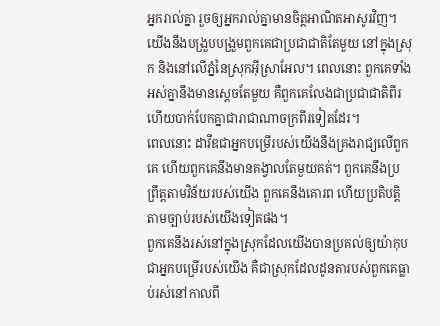អ្នករាល់គ្នា រួចឲ្យអ្នករាល់គ្នាមានចិត្តអាណិតអាសូរវិញ។
យើងនឹងបង្រួបបង្រួមពួកគេជាប្រជាជាតិតែមួយ នៅក្នុងស្រុក និងនៅលើភ្នំនៃស្រុកអ៊ីស្រាអែល។ ពេលនោះ ពួកគេទាំងអស់គ្នានឹងមានស្ដេចតែមួយ គឺពួកគេលែងជាប្រជាជាតិពីរ ហើយបាក់បែកគ្នាជារាជាណាចក្រពីរទៀតដែរ។
ពេលនោះ ដាវីឌជាអ្នកបម្រើរបស់យើងនឹងគ្រងរាជ្យលើពួកគេ ហើយពួកគេនឹងមានគង្វាលតែមួយគត់។ ពួកគេនឹងប្រព្រឹត្តតាមវិន័យរបស់យើង ពួកគេនឹងគោរព ហើយប្រតិបត្តិតាមច្បាប់របស់យើងទៀតផង។
ពួកគេនឹងរស់នៅក្នុងស្រុកដែលយើងបានប្រគល់ឲ្យយ៉ាកុប ជាអ្នកបម្រើរបស់យើង គឺជាស្រុកដែលដូនតារបស់ពួកគេធ្លាប់រស់នៅកាលពី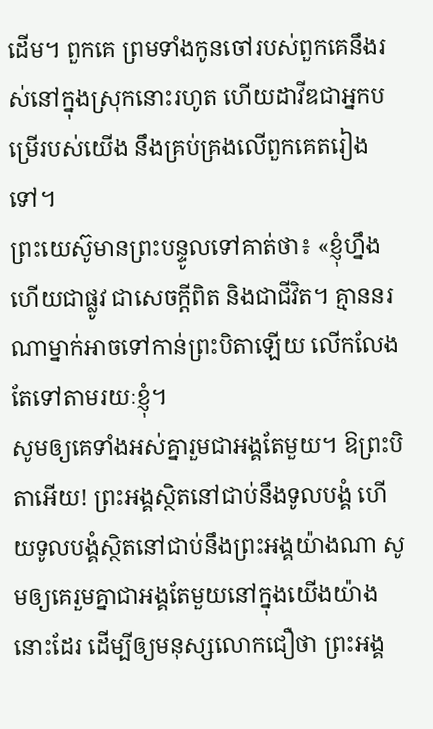ដើម។ ពួកគេ ព្រមទាំងកូនចៅរបស់ពួកគេនឹងរស់នៅក្នុងស្រុកនោះរហូត ហើយដាវីឌជាអ្នកបម្រើរបស់យើង នឹងគ្រប់គ្រងលើពួកគេតរៀងទៅ។
ព្រះយេស៊ូមានព្រះបន្ទូលទៅគាត់ថា៖ «ខ្ញុំហ្នឹងហើយជាផ្លូវ ជាសេចក្ដីពិត និងជាជីវិត។ គ្មាននរណាម្នាក់អាចទៅកាន់ព្រះបិតាឡើយ លើកលែងតែទៅតាមរយៈខ្ញុំ។
សូមឲ្យគេទាំងអស់គ្នារួមជាអង្គតែមួយ។ ឱព្រះបិតាអើយ! ព្រះអង្គស្ថិតនៅជាប់នឹងទូលបង្គំ ហើយទូលបង្គំស្ថិតនៅជាប់នឹងព្រះអង្គយ៉ាងណា សូមឲ្យគេរួមគ្នាជាអង្គតែមួយនៅក្នុងយើងយ៉ាងនោះដែរ ដើម្បីឲ្យមនុស្សលោកជឿថា ព្រះអង្គ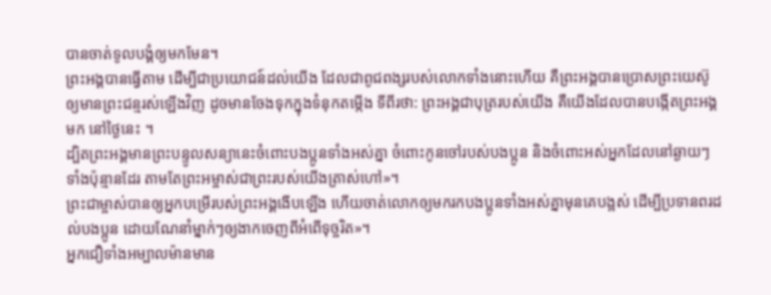បានចាត់ទូលបង្គំឲ្យមកមែន។
ព្រះអង្គបានធ្វើតាម ដើម្បីជាប្រយោជន៍ដល់យើង ដែលជាពូជពង្សរបស់លោកទាំងនោះហើយ គឺព្រះអង្គបានប្រោសព្រះយេស៊ូឲ្យមានព្រះជន្មរស់ឡើងវិញ ដូចមានចែងទុកក្នុងទំនុកតម្កើង ទីពីរថា: ព្រះអង្គជាបុត្ររបស់យើង គឺយើងដែលបានបង្កើតព្រះអង្គមក នៅថ្ងៃនេះ ។
ដ្បិតព្រះអង្គមានព្រះបន្ទូលសន្យានេះចំពោះបងប្អូនទាំងអស់គ្នា ចំពោះកូនចៅរបស់បងប្អូន និងចំពោះអស់អ្នកដែលនៅឆ្ងាយៗទាំងប៉ុន្មានដែរ តាមតែព្រះអម្ចាស់ជាព្រះរបស់យើងត្រាស់ហៅ»។
ព្រះជាម្ចាស់បានឲ្យអ្នកបម្រើរបស់ព្រះអង្គងើបឡើង ហើយចាត់លោកឲ្យមករកបងប្អូនទាំងអស់គ្នាមុនគេបង្អស់ ដើម្បីប្រទានពរដល់បងប្អូន ដោយណែនាំម្នាក់ៗឲ្យងាកចេញពីអំពើទុច្ចរិត»។
អ្នកជឿទាំងអម្បាលម៉ានមាន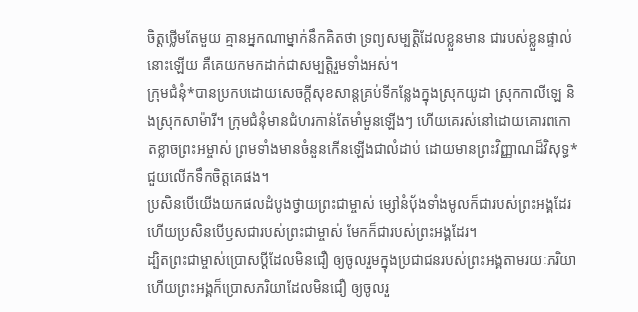ចិត្តថ្លើមតែមួយ គ្មានអ្នកណាម្នាក់នឹកគិតថា ទ្រព្យសម្បត្តិដែលខ្លួនមាន ជារបស់ខ្លួនផ្ទាល់នោះឡើយ គឺគេយកមកដាក់ជាសម្បត្តិរួមទាំងអស់។
ក្រុមជំនុំ*បានប្រកបដោយសេចក្ដីសុខសាន្តគ្រប់ទីកន្លែងក្នុងស្រុកយូដា ស្រុកកាលីឡេ និងស្រុកសាម៉ារី។ ក្រុមជំនុំមានជំហរកាន់តែមាំមួនឡើងៗ ហើយគេរស់នៅដោយគោរពកោតខ្លាចព្រះអម្ចាស់ ព្រមទាំងមានចំនួនកើនឡើងជាលំដាប់ ដោយមានព្រះវិញ្ញាណដ៏វិសុទ្ធ*ជួយលើកទឹកចិត្តគេផង។
ប្រសិនបើយើងយកផលដំបូងថ្វាយព្រះជាម្ចាស់ ម្សៅនំប៉័ងទាំងមូលក៏ជារបស់ព្រះអង្គដែរ ហើយប្រសិនបើឫសជារបស់ព្រះជាម្ចាស់ មែកក៏ជារបស់ព្រះអង្គដែរ។
ដ្បិតព្រះជាម្ចាស់ប្រោសប្ដីដែលមិនជឿ ឲ្យចូលរួមក្នុងប្រជាជនរបស់ព្រះអង្គតាមរយៈភរិយា ហើយព្រះអង្គក៏ប្រោសភរិយាដែលមិនជឿ ឲ្យចូលរួ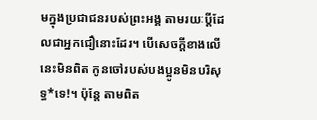មក្នុងប្រជាជនរបស់ព្រះអង្គ តាមរយៈប្ដីដែលជាអ្នកជឿនោះដែរ។ បើសេចក្ដីខាងលើនេះមិនពិត កូនចៅរបស់បងប្អូនមិនបរិសុទ្ធ*ទេ!។ ប៉ុន្តែ តាមពិត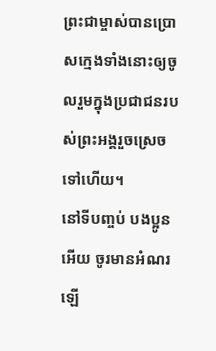ព្រះជាម្ចាស់បានប្រោសក្មេងទាំងនោះឲ្យចូលរួមក្នុងប្រជាជនរបស់ព្រះអង្គរួចស្រេចទៅហើយ។
នៅទីបញ្ចប់ បងប្អូនអើយ ចូរមានអំណរឡើ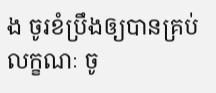ង ចូរខំប្រឹងឲ្យបានគ្រប់លក្ខណៈ ចូ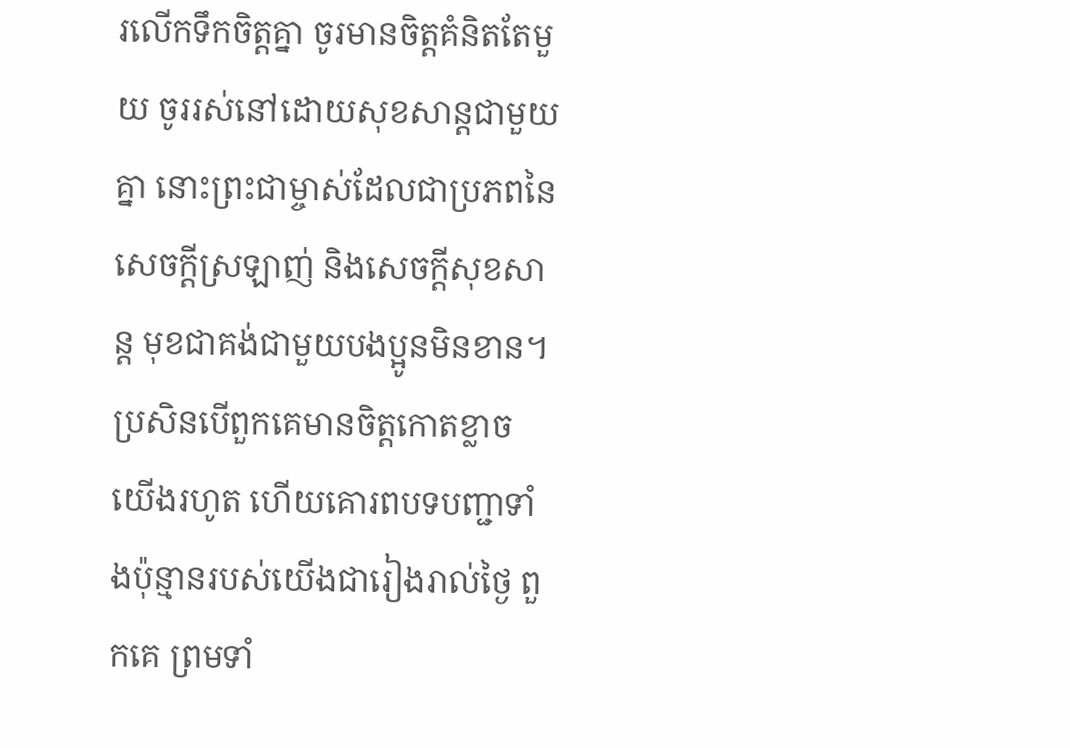រលើកទឹកចិត្តគ្នា ចូរមានចិត្តគំនិតតែមួយ ចូររស់នៅដោយសុខសាន្តជាមួយគ្នា នោះព្រះជាម្ចាស់ដែលជាប្រភពនៃសេចក្ដីស្រឡាញ់ និងសេចក្ដីសុខសាន្ត មុខជាគង់ជាមួយបងប្អូនមិនខាន។
ប្រសិនបើពួកគេមានចិត្តកោតខ្លាចយើងរហូត ហើយគោរពបទបញ្ជាទាំងប៉ុន្មានរបស់យើងជារៀងរាល់ថ្ងៃ ពួកគេ ព្រមទាំ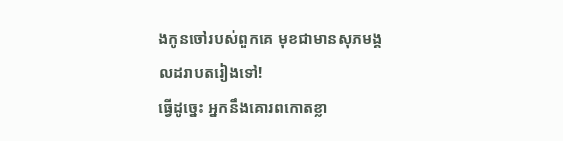ងកូនចៅរបស់ពួកគេ មុខជាមានសុភមង្គលដរាបតរៀងទៅ!
ធ្វើដូច្នេះ អ្នកនឹងគោរពកោតខ្លា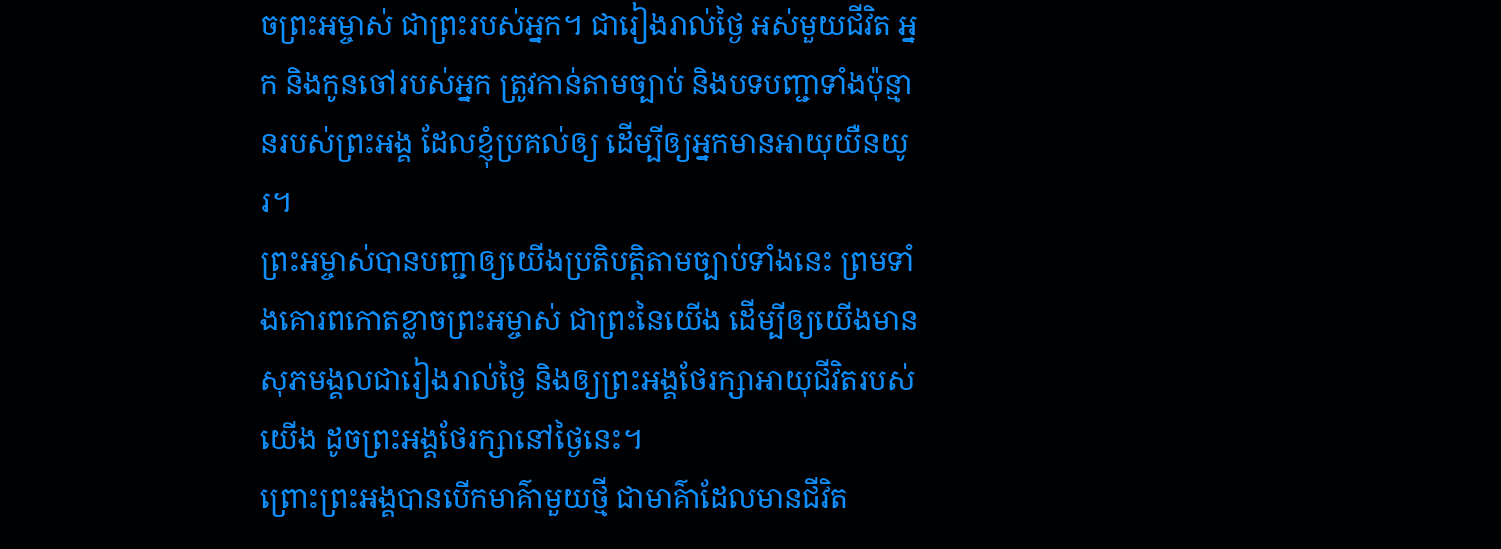ចព្រះអម្ចាស់ ជាព្រះរបស់អ្នក។ ជារៀងរាល់ថ្ងៃ អស់មួយជីវិត អ្នក និងកូនចៅរបស់អ្នក ត្រូវកាន់តាមច្បាប់ និងបទបញ្ជាទាំងប៉ុន្មានរបស់ព្រះអង្គ ដែលខ្ញុំប្រគល់ឲ្យ ដើម្បីឲ្យអ្នកមានអាយុយឺនយូរ។
ព្រះអម្ចាស់បានបញ្ជាឲ្យយើងប្រតិបត្តិតាមច្បាប់ទាំងនេះ ព្រមទាំងគោរពកោតខ្លាចព្រះអម្ចាស់ ជាព្រះនៃយើង ដើម្បីឲ្យយើងមានសុភមង្គលជារៀងរាល់ថ្ងៃ និងឲ្យព្រះអង្គថែរក្សាអាយុជីវិតរបស់យើង ដូចព្រះអង្គថែរក្សានៅថ្ងៃនេះ។
ព្រោះព្រះអង្គបានបើកមាគ៌ាមួយថ្មី ជាមាគ៌ាដែលមានជីវិត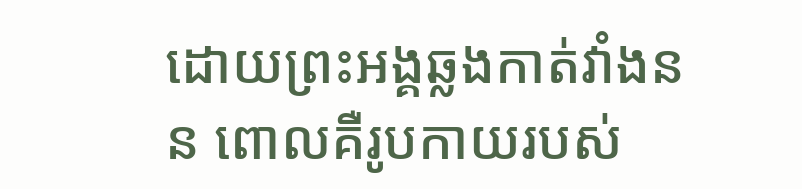ដោយព្រះអង្គឆ្លងកាត់វាំងនន ពោលគឺរូបកាយរបស់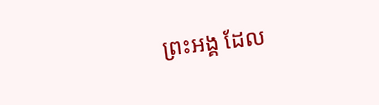ព្រះអង្គ ដែល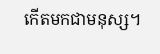កើតមកជាមនុស្ស។